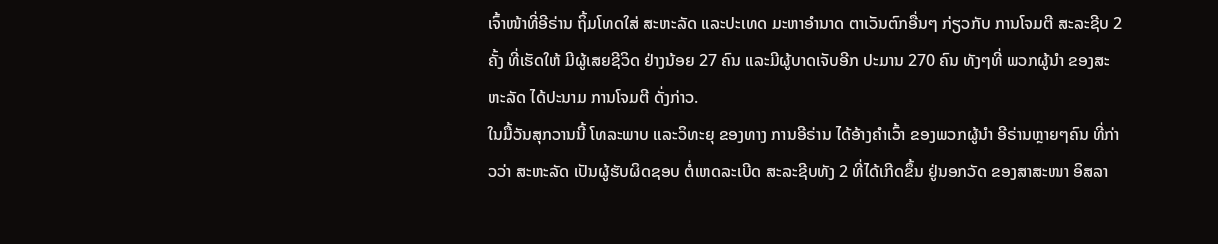ເຈົ້າໜ້າທີ່ອີຣ່ານ ຖິ້ມໂທດໃສ່ ສະຫະລັດ ແລະປະເທດ ມະຫາອຳນາດ ຕາເວັນຕົກອື່ນໆ ກ່ຽວກັບ ການໂຈມຕີ ສະລະຊີບ 2 ຄັ້ງ ທີ່ເຮັດໃຫ້ ມີຜູ້ເສຍຊີວິດ ຢ່າງນ້ອຍ 27 ຄົນ ແລະມີຜູ້ບາດເຈັບອີກ ປະມານ 270 ຄົນ ທັງໆທີ່ ພວກຜູ້ນຳ ຂອງສະຫະລັດ ໄດ້ປະນາມ ການໂຈມຕີ ດັ່ງກ່າວ.
ໃນມື້ວັນສຸກວານນີ້ ໂທລະພາບ ແລະວິທະຍຸ ຂອງທາງ ການອີຣ່ານ ໄດ້ອ້າງຄຳເວົ້າ ຂອງພວກຜູ້ນຳ ອີຣ່ານຫຼາຍໆຄົນ ທີ່ກ່າວວ່າ ສະຫະລັດ ເປັນຜູ້ຮັບຜິດຊອບ ຕໍ່ເຫດລະເບີດ ສະລະຊີບທັງ 2 ທີ່ໄດ້ເກີດຂຶ້ນ ຢູ່ນອກວັດ ຂອງສາສະໜາ ອິສລາ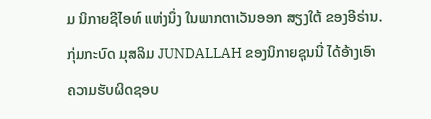ມ ນິກາຍຊີໄອທ໌ ແຫ່ງນຶ່ງ ໃນພາກຕາເວັນອອກ ສຽງໃຕ້ ຂອງອີຣ່ານ.
ກຸ່ມກະບົດ ມຸສລິມ JUNDALLAH ຂອງນິກາຍຊຸນນີ່ ໄດ້ອ້າງເອົາ ຄວາມຮັບຜິດຊອບ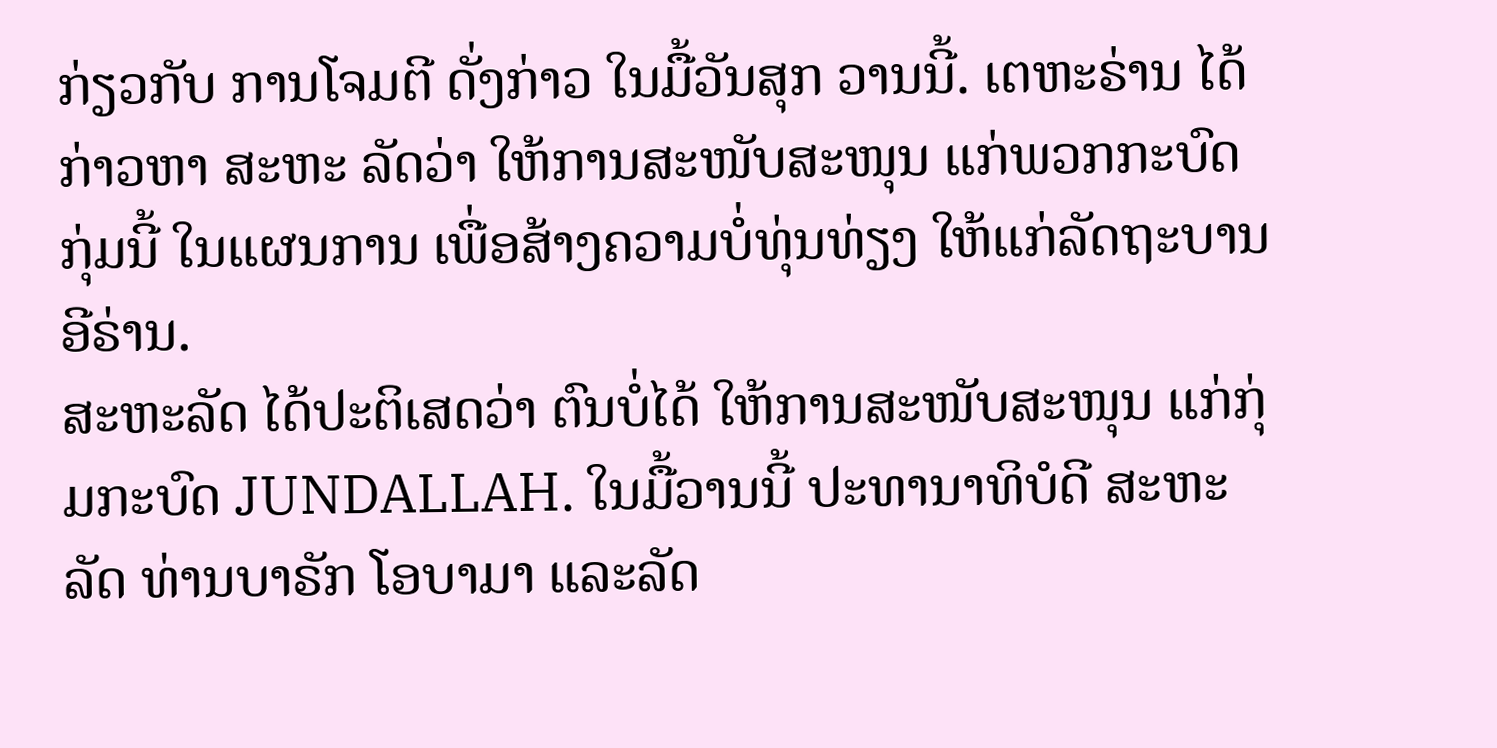ກ່ຽວກັບ ການໂຈມຕີ ດັ່ງກ່າວ ໃນມື້ວັນສຸກ ວານນີ້. ເຕຫະຣ່ານ ໄດ້ກ່າວຫາ ສະຫະ ລັດວ່າ ໃຫ້ການສະໜັບສະໜຸນ ແກ່ພວກກະບົດກຸ່ມນີ້ ໃນແຜນການ ເພື່ອສ້າງຄວາມບໍ່ທຸ່ນທ່ຽງ ໃຫ້ແກ່ລັດຖະບານ ອີຣ່ານ.
ສະຫະລັດ ໄດ້ປະຕິເສດວ່າ ຕົນບໍ່ໄດ້ ໃຫ້ການສະໜັບສະໜຸນ ແກ່ກຸ່ມກະບົດ JUNDALLAH. ໃນມື້ວານນີ້ ປະທານາທິບໍດີ ສະຫະລັດ ທ່ານບາຣັກ ໂອບາມາ ແລະລັດ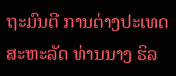ຖະມົນຕີ ການຕ່າງປະເທດ ສະຫະລັດ ທ່ານນາງ ຮິລ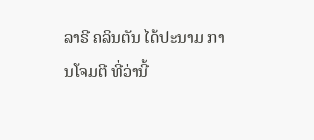ລາຣີ ຄລິນຕັນ ໄດ້ປະນາມ ການໂຈມຕີ ທີ່ວ່ານີ້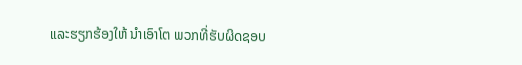ແລະຮຽກຮ້ອງໃຫ້ ນຳເອົາໂຕ ພວກທີ່ຮັບຜິດຊອບ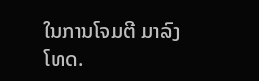ໃນການໂຈມຕີ ມາລົງໂທດ.